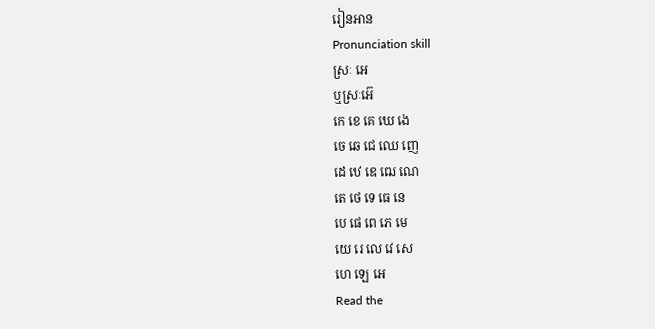រៀនអាន
Pronunciation skill
ស្រៈ អេ
ឬស្រៈអ៊េ
កេ ខេ គេ ឃេ ងេ
ចេ ឆេ ជេ ឈេ ញេ
ដេ ឋេ ឌេ ឍេ ណេ
តេ ថេ ទេ ធេ នេ
បេ ផេ ពេ ភេ មេ
យេ រេ លេ វេ សេ
ហេ ឡេ អេ
Read the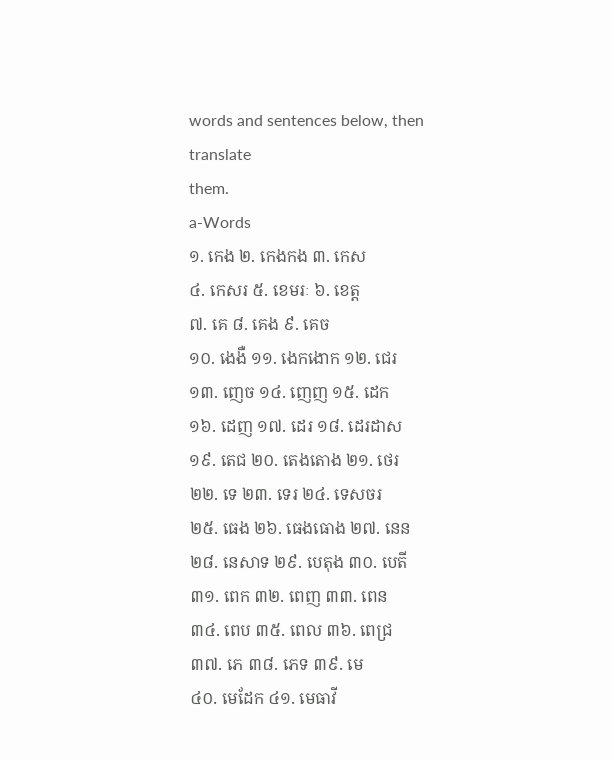words and sentences below, then translate
them.
a-Words
១. កេង ២. កេងកង ៣. កេស
៤. កេសរ ៥. ខេមរៈ ៦. ខេត្ត
៧. គេ ៨. គេង ៩. គេច
១០. ងេងឺ ១១. ងេកងោក ១២. ជេរ
១៣. ញេច ១៤. ញេញ ១៥. ដេក
១៦. ដេញ ១៧. ដេរ ១៨. ដេរដាស
១៩. តេជ ២០. តេងតោង ២១. ថេរ
២២. ទេ ២៣. ទេរ ២៤. ទេសចរ
២៥. ធេង ២៦. ធេងធោង ២៧. នេន
២៨. នេសាទ ២៩. បេតុង ៣០. បេតី
៣១. ពេក ៣២. ពេញ ៣៣. ពេន
៣៤. ពេប ៣៥. ពេល ៣៦. ពេជ្រ
៣៧. ភេ ៣៨. ភេទ ៣៩. មេ
៤០. មេដែក ៤១. មេធាវី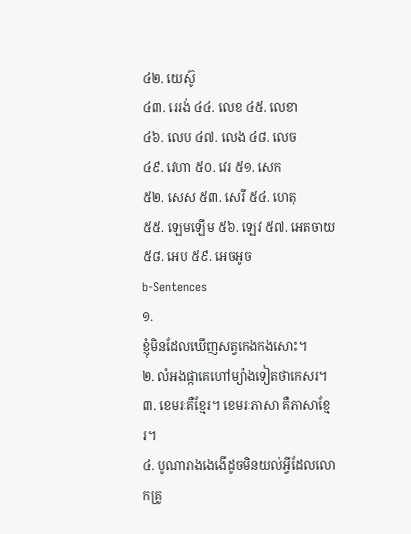៤២. យេស៊ូ
៤៣. រេរង់ ៤៤. លេខ ៤៥. លេខា
៤៦. លេប ៤៧. លេង ៤៨. លេច
៤៩. វេហា ៥០. វេរ ៥១. សេក
៥២. សេស ៥៣. សេរី ៥៤. ហេតុ
៥៥. ឡេមឡើម ៥៦. ឡេវ ៥៧. អេតចាយ
៥៨. អេប ៥៩. អេចអូច
b-Sentences
១.
ខ្ញុំមិនដែលឃើញសត្វកេងកងសោះ។
២. លំអងផ្កាគេហៅម្យ៉ាងទៀតថាកេសរ។
៣. ខេមរៈគឺខ្មែរ។ ខេមរៈភាសា គឺភាសាខ្មែរ។
៤. បូណារាងងេងើដូចមិនយល់អ្វីដែលលោកគ្រូ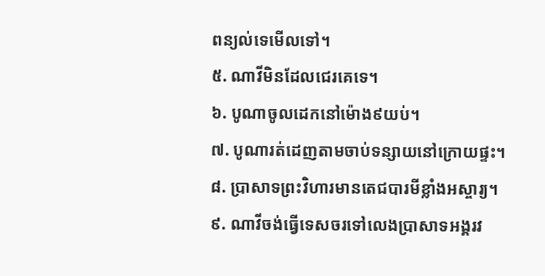ពន្យល់ទេមើលទៅ។
៥. ណាវីមិនដែលជេរគេទេ។
៦. បូណាចូលដេកនៅម៉ោង៩យប់។
៧. បូណារត់ដេញតាមចាប់ទន្សាយនៅក្រោយផ្ទះ។
៨. ប្រាសាទព្រះវិហារមានតេជបារមីខ្លាំងអស្ចារ្យ។
៩. ណាវីចង់ធ្វើទេសចរទៅលេងប្រាសាទអង្គរវ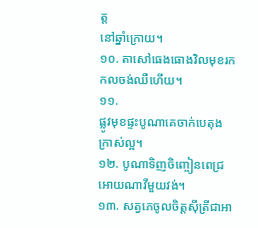ត្ត
នៅឆ្នាំក្រោយ។
១០. តាសៅធេងធោងវិលមុខរកកលចង់ឈឺហើយ។
១១.
ផ្លូវមុខផ្ទះបូណាគេចាក់បេតុងក្រាស់ល្អ។
១២. បូណាទិញចិញ្ចៀនពេជ្រអោយណាវីមួយវង់។
១៣. សត្វភេចូលចិត្តស៊ីត្រីជាអា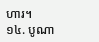ហារ។
១៤. បូណា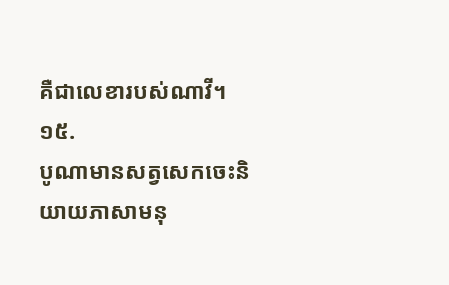គឺជាលេខារបស់ណាវី។
១៥.
បូណាមានសត្វសេកចេះនិយាយភាសាមនុ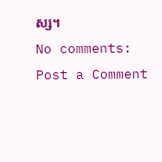ស្ស។
No comments:
Post a Comment